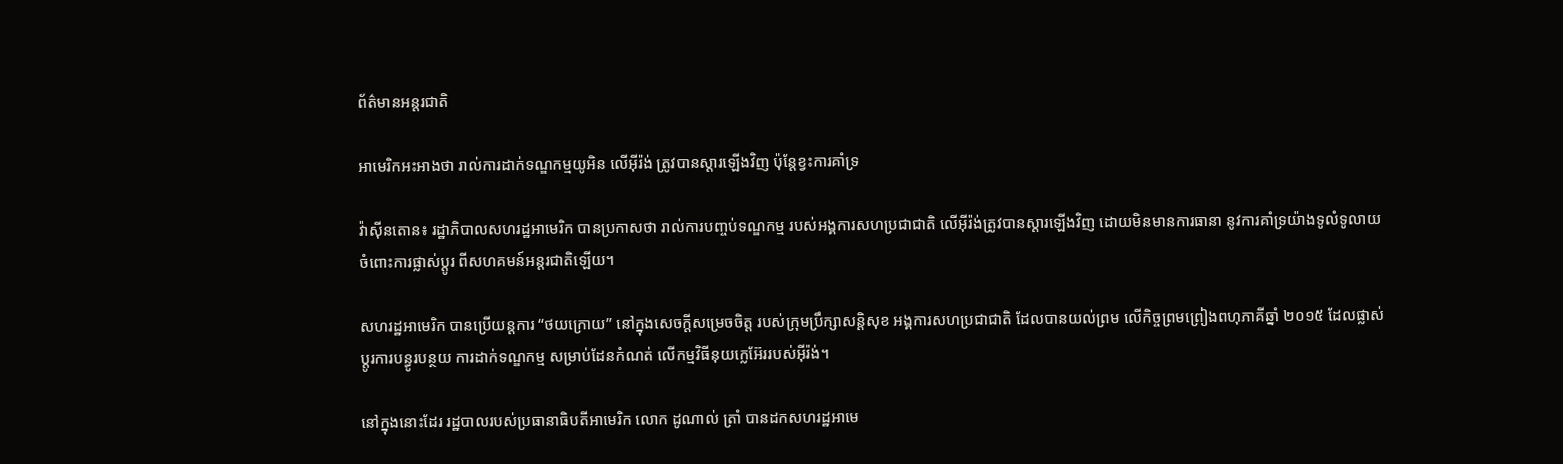ព័ត៌មានអន្តរជាតិ

អាមេរិកអះអាងថា រាល់ការដាក់ទណ្ឌកម្មយូអិន លើអ៊ីរ៉ង់ ត្រូវបានស្តារឡើងវិញ ប៉ុន្តែខ្វះការគាំទ្រ

វ៉ាស៊ីនតោន៖ រដ្ឋាភិបាលសហរដ្ឋអាមេរិក បានប្រកាសថា រាល់ការបញ្ចប់ទណ្ឌកម្ម របស់អង្គការសហប្រជាជាតិ លើអ៊ីរ៉ង់ត្រូវបានស្តារឡើងវិញ ដោយមិនមានការធានា នូវការគាំទ្រយ៉ាងទូលំទូលាយ ចំពោះការផ្លាស់ប្តូរ ពីសហគមន៍អន្តរជាតិឡើយ។

សហរដ្ឋអាមេរិក បានប្រើយន្តការ “ថយក្រោយ” នៅក្នុងសេចក្តីសម្រេចចិត្ត របស់ក្រុមប្រឹក្សាសន្តិសុខ អង្គការសហប្រជាជាតិ ដែលបានយល់ព្រម លើកិច្ចព្រមព្រៀងពហុភាគីឆ្នាំ ២០១៥ ដែលផ្លាស់ប្តូរការបន្ធូរបន្ថយ ការដាក់ទណ្ឌកម្ម សម្រាប់ដែនកំណត់ លើកម្មវិធីនុយក្លេអ៊ែររបស់អ៊ីរ៉ង់។

នៅក្នុងនោះដែរ រដ្ឋបាលរបស់ប្រធានាធិបតីអាមេរិក លោក ដូណាល់ ត្រាំ បានដកសហរដ្ឋអាមេ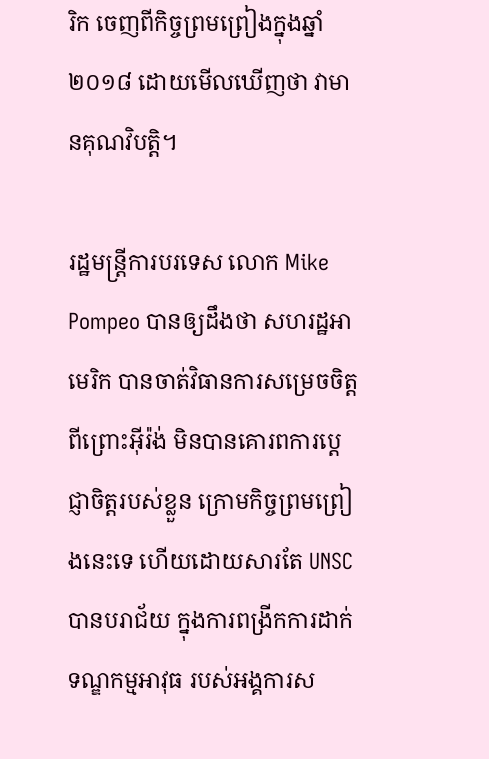រិក ចេញពីកិច្ចព្រមព្រៀងក្នុងឆ្នាំ ២០១៨ ដោយមើលឃើញថា វាមានគុណវិបត្តិ។

រដ្ឋមន្រ្តីការបរទេស លោក Mike Pompeo បានឲ្យដឹងថា សហរដ្ឋអាមេរិក បានចាត់វិធានការសម្រេចចិត្ត ពីព្រោះអ៊ីរ៉ង់ មិនបានគោរពការប្តេជ្ញាចិត្តរបស់ខ្លួន ក្រោមកិច្ចព្រមព្រៀងនេះទេ ហើយដោយសារតែ UNSC បានបរាជ័យ ក្នុងការពង្រីកការដាក់ទណ្ឌកម្មអាវុធ របស់អង្គការស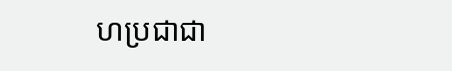ហប្រជាជា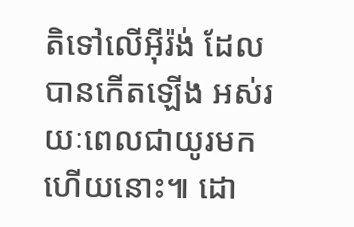តិទៅលើអ៊ីរ៉ង់ ដែលបានកើតឡើង អស់រយៈពេលជាយូរមកហើយនោះ៕ ដោ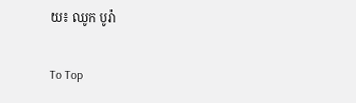យ៖ ឈូក បូរ៉ា

To Top